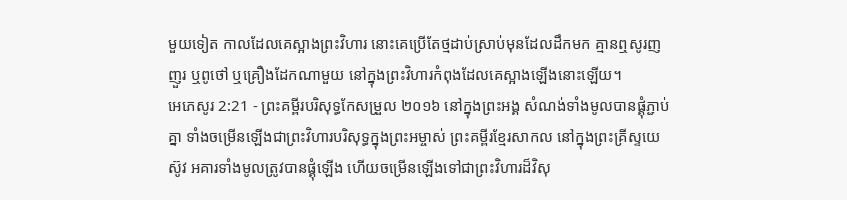មួយទៀត កាលដែលគេស្អាងព្រះវិហារ នោះគេប្រើតែថ្មដាប់ស្រាប់មុនដែលដឹកមក គ្មានឮសូរញញួរ ឬពូថៅ ឬគ្រឿងដែកណាមួយ នៅក្នុងព្រះវិហារកំពុងដែលគេស្អាងឡើងនោះឡើយ។
អេភេសូរ 2:21 - ព្រះគម្ពីរបរិសុទ្ធកែសម្រួល ២០១៦ នៅក្នុងព្រះអង្គ សំណង់ទាំងមូលបានផ្គុំភ្ជាប់គ្នា ទាំងចម្រើនឡើងជាព្រះវិហារបរិសុទ្ធក្នុងព្រះអម្ចាស់ ព្រះគម្ពីរខ្មែរសាកល នៅក្នុងព្រះគ្រីស្ទយេស៊ូវ អគារទាំងមូលត្រូវបានផ្គុំឡើង ហើយចម្រើនឡើងទៅជាព្រះវិហារដ៏វិសុ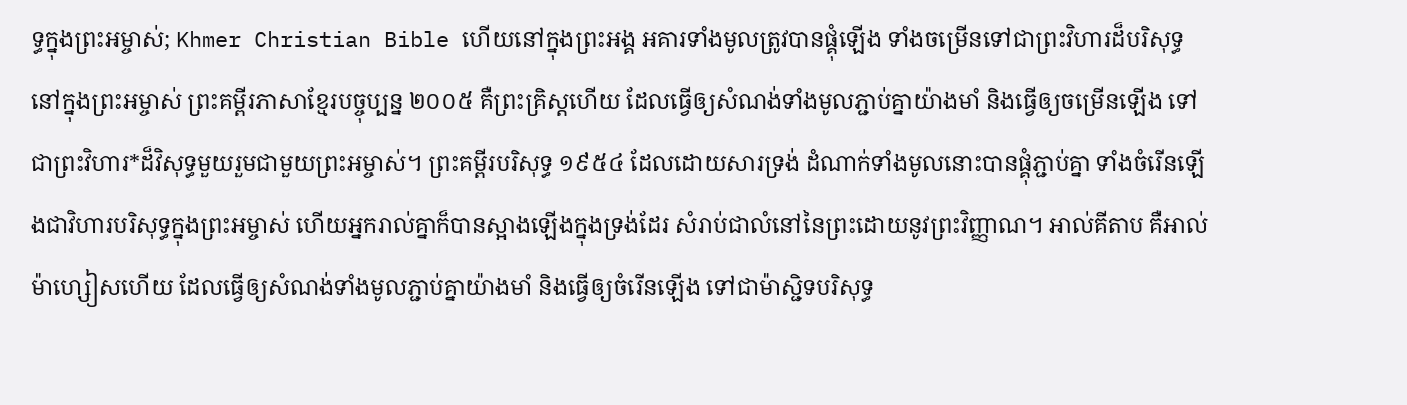ទ្ធក្នុងព្រះអម្ចាស់; Khmer Christian Bible ហើយនៅក្នុងព្រះអង្គ អគារទាំងមូលត្រូវបានផ្គុំឡើង ទាំងចម្រើនទៅជាព្រះវិហារដ៏បរិសុទ្ធនៅក្នុងព្រះអម្ចាស់ ព្រះគម្ពីរភាសាខ្មែរបច្ចុប្បន្ន ២០០៥ គឺព្រះគ្រិស្តហើយ ដែលធ្វើឲ្យសំណង់ទាំងមូលភ្ជាប់គ្នាយ៉ាងមាំ និងធ្វើឲ្យចម្រើនឡើង ទៅជាព្រះវិហារ*ដ៏វិសុទ្ធមួយរួមជាមួយព្រះអម្ចាស់។ ព្រះគម្ពីរបរិសុទ្ធ ១៩៥៤ ដែលដោយសារទ្រង់ ដំណាក់ទាំងមូលនោះបានផ្គុំភ្ជាប់គ្នា ទាំងចំរើនឡើងជាវិហារបរិសុទ្ធក្នុងព្រះអម្ចាស់ ហើយអ្នករាល់គ្នាក៏បានស្អាងឡើងក្នុងទ្រង់ដែរ សំរាប់ជាលំនៅនៃព្រះដោយនូវព្រះវិញ្ញាណ។ អាល់គីតាប គឺអាល់ម៉ាហ្សៀសហើយ ដែលធ្វើឲ្យសំណង់ទាំងមូលភ្ជាប់គ្នាយ៉ាងមាំ និងធ្វើឲ្យចំរើនឡើង ទៅជាម៉ាស្ជិទបរិសុទ្ធ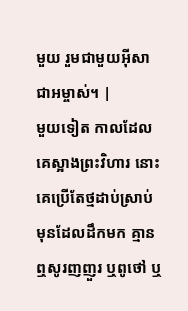មួយ រួមជាមួយអ៊ីសាជាអម្ចាស់។ |
មួយទៀត កាលដែលគេស្អាងព្រះវិហារ នោះគេប្រើតែថ្មដាប់ស្រាប់មុនដែលដឹកមក គ្មានឮសូរញញួរ ឬពូថៅ ឬ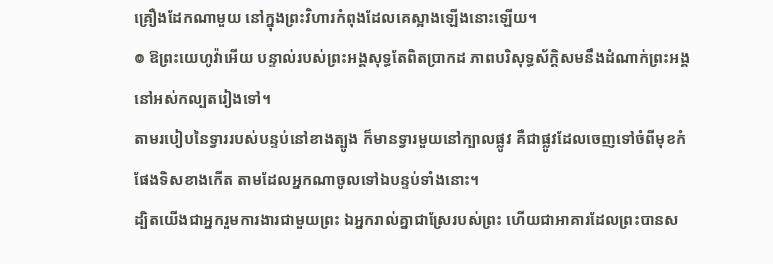គ្រឿងដែកណាមួយ នៅក្នុងព្រះវិហារកំពុងដែលគេស្អាងឡើងនោះឡើយ។
៙ ឱព្រះយេហូវ៉ាអើយ បន្ទាល់របស់ព្រះអង្គសុទ្ធតែពិតប្រាកដ ភាពបរិសុទ្ធស័ក្ដិសមនឹងដំណាក់ព្រះអង្គ នៅអស់កល្បតរៀងទៅ។
តាមរបៀបនៃទ្វាររបស់បន្ទប់នៅខាងត្បូង ក៏មានទ្វារមួយនៅក្បាលផ្លូវ គឺជាផ្លូវដែលចេញទៅចំពីមុខកំផែងទិសខាងកើត តាមដែលអ្នកណាចូលទៅឯបន្ទប់ទាំងនោះ។
ដ្បិតយើងជាអ្នករួមការងារជាមួយព្រះ ឯអ្នករាល់គ្នាជាស្រែរបស់ព្រះ ហើយជាអាគារដែលព្រះបានស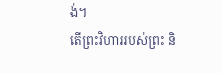ង់។
តើព្រះវិហាររបស់ព្រះ និ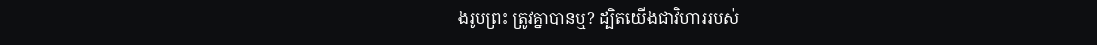ងរូបព្រះ ត្រូវគ្នាបានឬ? ដ្បិតយើងជាវិហាររបស់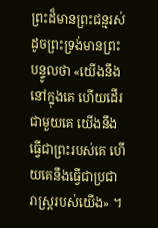ព្រះដ៏មានព្រះជន្មរស់ ដូចព្រះទ្រង់មានព្រះបន្ទូលថា «យើងនឹងនៅក្នុងគេ ហើយដើរជាមួយគេ យើងនឹងធ្វើជាព្រះរបស់គេ ហើយគេនឹងធ្វើជាប្រជារាស្ត្ររបស់យើង» ។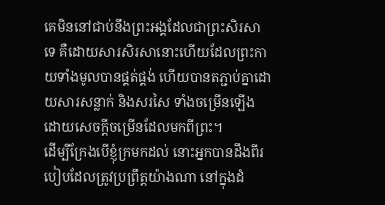គេមិននៅជាប់នឹងព្រះអង្គដែលជាព្រះសិរសាទេ គឺដោយសារសិរសានោះហើយដែលព្រះកាយទាំងមូលបានផ្គត់ផ្គង់ ហើយបានតភ្ជាប់គ្នាដោយសារសន្លាក់ និងសរសៃ ទាំងចម្រើនឡើង ដោយសេចក្តីចម្រើនដែលមកពីព្រះ។
ដើម្បីក្រែងបើខ្ញុំក្រមកដល់ នោះអ្នកបានដឹងពីរបៀបដែលត្រូវប្រព្រឹត្តយ៉ាងណា នៅក្នុងដំ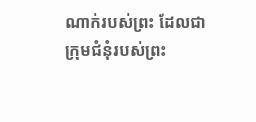ណាក់របស់ព្រះ ដែលជាក្រុមជំនុំរបស់ព្រះ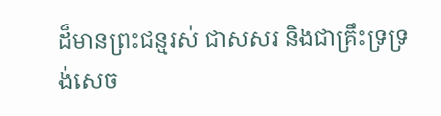ដ៏មានព្រះជន្មរស់ ជាសសរ និងជាគ្រឹះទ្រទ្រង់សេច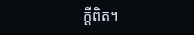ក្ដីពិត។